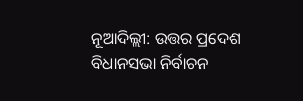ନୂଆଦିଲ୍ଲୀ: ଉତ୍ତର ପ୍ରଦେଶ ବିଧାନସଭା ନିର୍ବାଚନ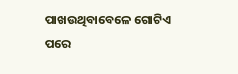ପାଖଉଥିବାବେଳେ ଗୋଟିଏ ପରେ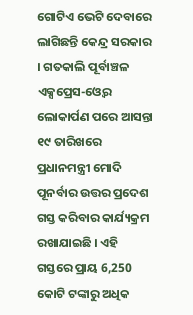ଗୋଟିଏ ଭେଟି ଦେବାରେ ଲାଗିଛନ୍ତି କେନ୍ଦ୍ର ସରକାର । ଗତକାଲି ପୂର୍ବାଞ୍ଚଳ ଏକ୍ସପ୍ରେସ-ଓ୍ବେର ଲୋକାର୍ପଣ ପରେ ଆସନ୍ତା ୧୯ ତାରିଖରେ ପ୍ରଧାନମନ୍ତ୍ରୀ ମୋଦି ପୂନର୍ବାର ଉତ୍ତର ପ୍ରଦେଶ ଗସ୍ତ କରିବାର କାର୍ଯ୍ୟକ୍ରମ ରଖାଯାଇଛି । ଏହି ଗସ୍ତରେ ପ୍ରାୟ 6,250 କୋଟି ଟଙ୍କାରୁ ଅଧିକ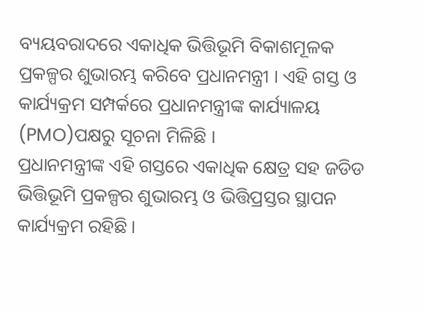ବ୍ୟୟବରାଦରେ ଏକାଧିକ ଭିତ୍ତିଭୂମି ବିକାଶମୂଳକ ପ୍ରକଳ୍ପର ଶୁଭାରମ୍ଭ କରିବେ ପ୍ରଧାନମନ୍ତ୍ରୀ । ଏହି ଗସ୍ତ ଓ କାର୍ଯ୍ୟକ୍ରମ ସମ୍ପର୍କରେ ପ୍ରଧାନମନ୍ତ୍ରୀଙ୍କ କାର୍ଯ୍ୟାଳୟ (PMO)ପକ୍ଷରୁ ସୂଚନା ମିଳିଛି ।
ପ୍ରଧାନମନ୍ତ୍ରୀଙ୍କ ଏହି ଗସ୍ତରେ ଏକାଧିକ କ୍ଷେତ୍ର ସହ ଜଡିଡ ଭିତ୍ତିଭୂମି ପ୍ରକଳ୍ପର ଶୁଭାରମ୍ଭ ଓ ଭିତ୍ତିପ୍ରସ୍ତର ସ୍ଥାପନ କାର୍ଯ୍ୟକ୍ରମ ରହିଛି ।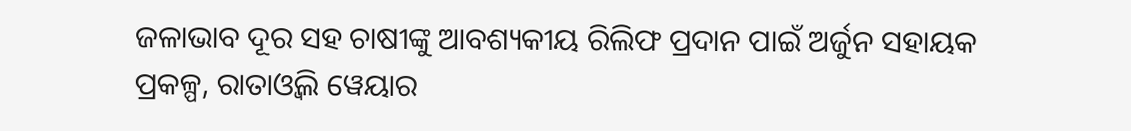ଜଳାଭାବ ଦୂର ସହ ଚାଷୀଙ୍କୁ ଆବଶ୍ୟକୀୟ ରିଲିଫ ପ୍ରଦାନ ପାଇଁ ଅର୍ଜୁନ ସହାୟକ ପ୍ରକଳ୍ପ, ରାତାଓ୍ବଲି ୱେୟାର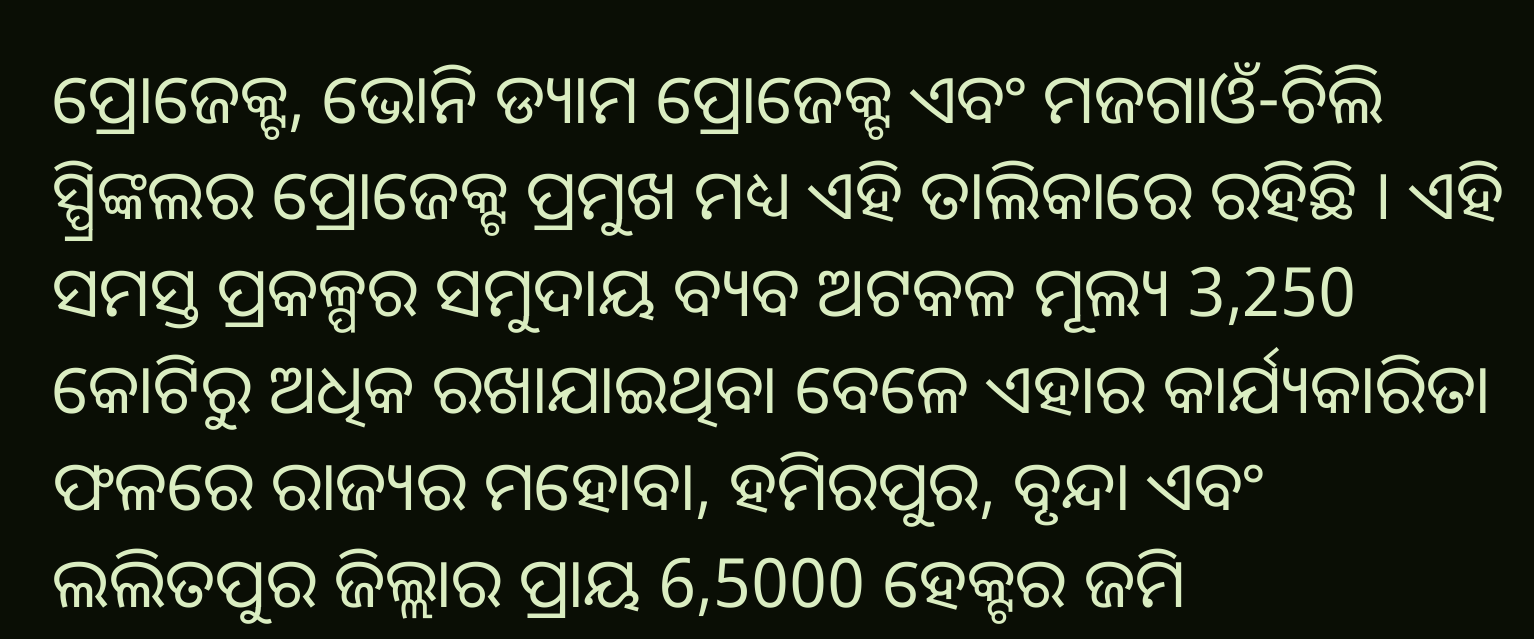ପ୍ରୋଜେକ୍ଟ, ଭୋନି ଡ୍ୟାମ ପ୍ରୋଜେକ୍ଟ ଏବଂ ମଜଗାଓଁ-ଚିଲି ସ୍ପ୍ରିଙ୍କଲର ପ୍ରୋଜେକ୍ଟ ପ୍ରମୁଖ ମଧ୍ୟ ଏହି ତାଲିକାରେ ରହିଛି । ଏହି ସମସ୍ତ ପ୍ରକଳ୍ପର ସମୁଦାୟ ବ୍ୟବ ଅଟକଳ ମୂଲ୍ୟ 3,250 କୋଟିରୁ ଅଧିକ ରଖାଯାଇଥିବା ବେଳେ ଏହାର କାର୍ଯ୍ୟକାରିତା ଫଳରେ ରାଜ୍ୟର ମହୋବା, ହମିରପୁର, ବୃନ୍ଦା ଏବଂ ଲଲିତପୁର ଜିଲ୍ଲାର ପ୍ରାୟ 6,5000 ହେକ୍ଟର ଜମି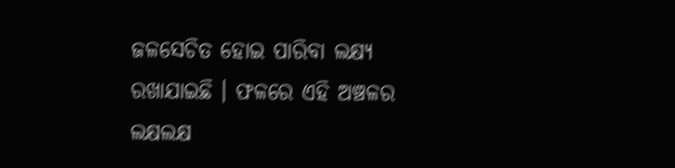ଜଳସେଚିତ ହୋଇ ପାରିବା ଲକ୍ଷ୍ୟ ରଖାଯାଇଛି । ଫଳରେ ଏହି ଅଞ୍ଚଳର ଲକ୍ଷଲକ୍ଷ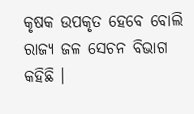କୃଷକ ଉପକୃତ ହେବେ ବୋଲି ରାଜ୍ୟ ଜଳ ସେଚନ ବିଭାଗ କହିଛି ।